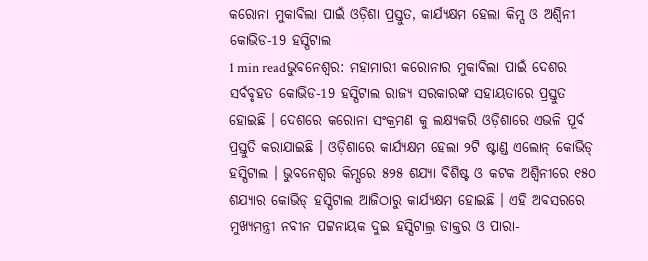କରୋନା ମୁକାବିଲା ପାଇଁ ଓଡ଼ିଶା ପ୍ରସ୍ତୁତ, କାର୍ଯ୍ୟକ୍ଷମ ହେଲା କିମ୍ସ ଓ ଅଶ୍ୱିନୀ କୋଭିଡ-19 ହସ୍ପିଟାଲ
1 min readଭୁବନେଶ୍ୱର: ମହାମାରୀ କରୋନାର ମୁକାବିଲା ପାଇଁ ଦେଶର ସର୍ବବୃହତ କୋଭିଡ-19 ହସ୍ପିଟାଲ ରାଜ୍ୟ ସରକାରଙ୍କ ସହାୟତାରେ ପ୍ରସ୍ତୁତ ହୋଇଛି । ଦେଶରେ କରୋନା ସଂକ୍ରମଣ କୁ ଲକ୍ଷ୍ୟକରି ଓଡ଼ିଶାରେ ଏଭଳି ପୂର୍ବ ପ୍ରସ୍ତୁତି କରାଯାଇଛି । ଓଡ଼ିଶାରେ କାର୍ଯ୍ୟକ୍ଷମ ହେଲା ୨ଟି ଷ୍ଟାଣ୍ଡ ଏଲୋନ୍ କୋଭିଡ୍ ହସ୍ପିଟାଲ । ଭୁବନେଶ୍ୱର କିମ୍ସରେ ୫୨୫ ଶଯ୍ୟା ବିଶିଷ୍ଟ ଓ କଟକ ଅଶ୍ୱିନୀରେ ୧୫୦ ଶଯ୍ୟାର କୋଭିଡ୍ ହସ୍ପିଟାଲ ଆଜିଠାରୁ କାର୍ଯ୍ୟକ୍ଷମ ହୋଇଛି । ଏହି ଅବସରରେ ମୁଖ୍ୟମନ୍ତ୍ରୀ ନବୀନ ପଟ୍ଟନାୟକ ଦୁଇ ହସ୍ପିଟାଲ୍ର ଡାକ୍ତର ଓ ପାରା-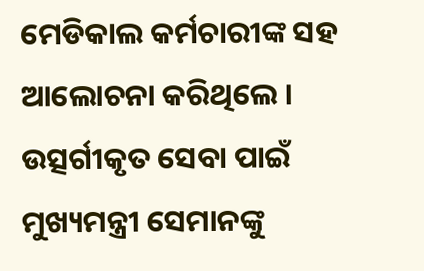ମେଡିକାଲ କର୍ମଚାରୀଙ୍କ ସହ ଆଲୋଚନା କରିଥିଲେ ।
ଉତ୍ସର୍ଗୀକୃତ ସେବା ପାଇଁ ମୁଖ୍ୟମନ୍ତ୍ରୀ ସେମାନଙ୍କୁ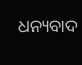ଧନ୍ୟବାଦ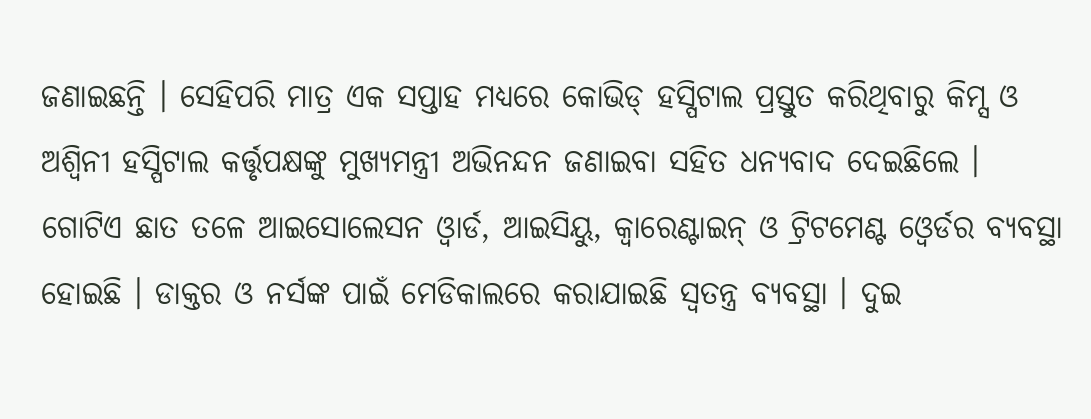ଜଣାଇଛନ୍ତି । ସେହିପରି ମାତ୍ର ଏକ ସପ୍ତାହ ମଧ୍ୟରେ କୋଭିଡ୍ ହସ୍ପିଟାଲ ପ୍ରସ୍ତୁତ କରିଥିବାରୁ କିମ୍ସ ଓ ଅଶ୍ୱିନୀ ହସ୍ପିଟାଲ କର୍ତ୍ତୃପକ୍ଷଙ୍କୁ ମୁଖ୍ୟମନ୍ତ୍ରୀ ଅଭିନନ୍ଦନ ଜଣାଇବା ସହିତ ଧନ୍ୟବାଦ ଦେଇଛିଲେ ।
ଗୋଟିଏ ଛାତ ତଳେ ଆଇସୋଲେସନ ଓ୍ୱାର୍ଡ, ଆଇସିୟୁ, କ୍ୱାରେଣ୍ଟାଇନ୍ ଓ ଟ୍ରିଟମେଣ୍ଟ ଓ୍ୱେର୍ଡର ବ୍ୟବସ୍ଥା ହୋଇଛି । ଡାକ୍ତର ଓ ନର୍ସଙ୍କ ପାଇଁ ମେଡିକାଲରେ କରାଯାଇଛି ସ୍ୱତନ୍ତ୍ର ବ୍ୟବସ୍ଥା । ଦୁଇ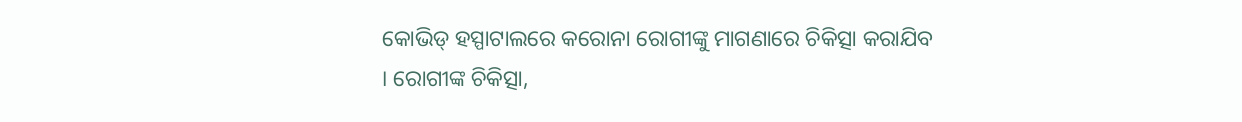କୋଭିଡ୍ ହସ୍ପାଟାଲରେ କରୋନା ରୋଗୀଙ୍କୁ ମାଗଣାରେ ଚିକିତ୍ସା କରାଯିବ । ରୋଗୀଙ୍କ ଚିକିତ୍ସା,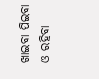ଖାଇବା ପିଇବା ଓ ରହିବା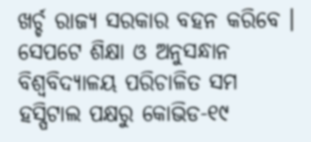ଖର୍ଚ୍ଚ ରାଜ୍ୟ ସରକାର ବହନ କରିବେ । ସେପଟେ ଶିକ୍ଷା ଓ ଅନୁସନ୍ଧାନ ବିଶ୍ୱବିଦ୍ୟାଳୟ ପରିଚାଳିତ ସମ ହସ୍ପିଟାଲ ପକ୍ଷରୁ କୋଭିଡ-୧୯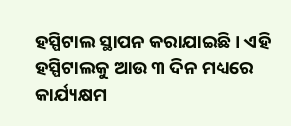ହସ୍ପିଟାଲ ସ୍ଥାପନ କରାଯାଇଛି । ଏହି ହସ୍ପିଟାଲକୁ ଆଉ ୩ ଦିନ ମଧ୍ୟରେ କାର୍ଯ୍ୟକ୍ଷମ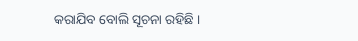କରାଯିବ ବୋଲି ସୂଚନା ରହିଛି ।